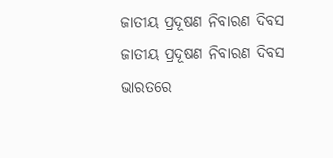ଜାତୀୟ ପ୍ରଦୂଷଣ ନିବାରଣ ଦିବସ
ଜାତୀୟ ପ୍ରଦୂଷଣ ନିବାରଣ ଦିବସ ଭାରତରେ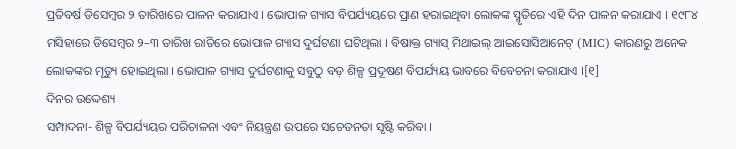ପ୍ରତିବର୍ଷ ଡିସେମ୍ବର ୨ ତାରିଖରେ ପାଳନ କରାଯାଏ । ଭୋପାଳ ଗ୍ୟାସ ବିପର୍ଯ୍ୟୟରେ ପ୍ରାଣ ହରାଇଥିବା ଲୋକଙ୍କ ସ୍ମୃତିରେ ଏହି ଦିନ ପାଳନ କରାଯାଏ । ୧୯୮୪ ମସିହାରେ ଡିସେମ୍ବର ୨–୩ ତାରିଖ ରାତିରେ ଭୋପାଳ ଗ୍ୟାସ ଦୁର୍ଘଟଣା ଘଟିଥିଲା । ବିଷାକ୍ତ ଗ୍ୟାସ୍ ମିଥାଇଲ୍ ଆଇସୋସିଆନେଟ୍ (MIC) କାରଣରୁ ଅନେକ ଲୋକଙ୍କର ମୃତ୍ୟୁ ହୋଇଥିଲା । ଭୋପାଳ ଗ୍ୟାସ ଦୁର୍ଘଟଣାକୁ ସବୁଠୁ ବଡ଼ ଶିଳ୍ପ ପ୍ରଦୂଷଣ ବିପର୍ଯ୍ୟୟ ଭାବରେ ବିବେଚନା କରାଯାଏ ।[୧]
ଦିନର ଉଦ୍ଦେଶ୍ୟ
ସମ୍ପାଦନା- ଶିଳ୍ପ ବିପର୍ଯ୍ୟୟର ପରିଚାଳନା ଏବଂ ନିୟନ୍ତ୍ରଣ ଉପରେ ସଚେତନତା ସୃଷ୍ଟି କରିବା ।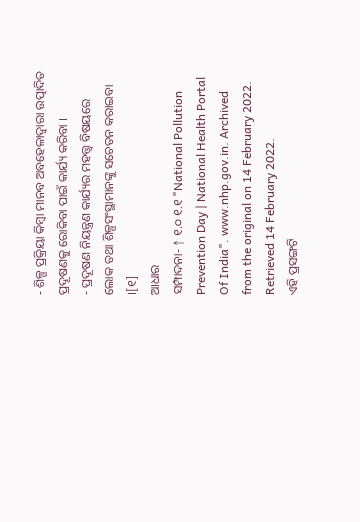- ଶିଳ୍ପ ପ୍ରକ୍ରିୟା କିମ୍ବା ମାନବ ଅବହେଳାଦ୍ୱାରା ଉତ୍ପାଦିତ ପ୍ରଦୂଷଣକୁ ରୋକିବା ପାଇଁ କାର୍ଯ୍ୟ କରିବା ।
- ପ୍ରଦୂଷଣ ନିୟନ୍ତ୍ରଣ କାର୍ଯ୍ୟର ମହତ୍ତ୍ୱ ବିଷୟରେ ଲୋକ ତଥା ଶିଳ୍ପସଂସ୍ଥାମାନଙ୍କୁ ସଚେତନ କରାଇବା ।[୧]
ଆଧାର
ସମ୍ପାଦନା- ↑ ୧.୦ ୧.୧ "National Pollution Prevention Day | National Health Portal Of India". www.nhp.gov.in. Archived from the original on 14 February 2022. Retrieved 14 February 2022.
ଏହି ପ୍ରସଙ୍ଗଟି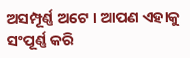ଅସମ୍ପୂର୍ଣ୍ଣ ଅଟେ । ଆପଣ ଏହାକୁ ସଂପୂର୍ଣ୍ଣ କରି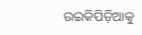ଉଇକିପିଡ଼ିଆକୁ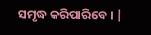ସମୃଦ୍ଧ କରିପାରିବେ । |